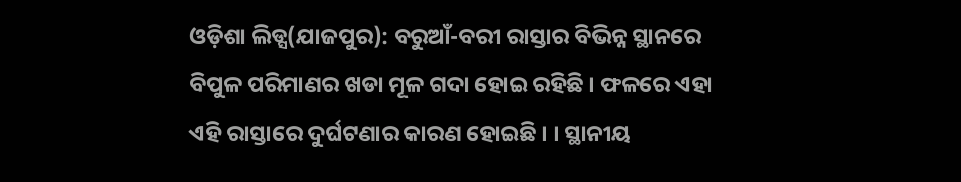ଓଡ଼ିଶା ଲିଡ୍ସ(ଯାଜପୁର): ବରୁଆଁ-ବରୀ ରାସ୍ତାର ବିଭିନ୍ନ ସ୍ଥାନରେ ବିପୁଳ ପରିମାଣର ଖଡା ମୂଳ ଗଦା ହୋଇ ରହିଛି । ଫଳରେ ଏହା ଏହି ରାସ୍ତାରେ ଦୁର୍ଘଟଣାର କାରଣ ହୋଇଛି । । ସ୍ଥାନୀୟ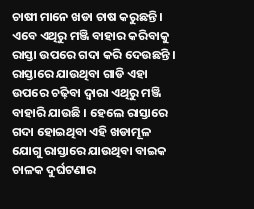ଚାଷୀ ମାନେ ଖଡା ଚାଷ କରୁଛନ୍ତି । ଏବେ ଏଥିରୁ ମଞ୍ଜି ବାହାର କରିବାକୁ ରାସ୍ତା ଉପରେ ଗଦା କରି ଦେଉଛନ୍ତି । ରାସ୍ତାରେ ଯାଉଥିବା ଗାଡି ଏହା ଉପରେ ଚଢ଼ିବା ଦ୍ୱାରା ଏଥିରୁ ମଞ୍ଜି ବାହାରି ଯାଉଛି । ହେଲେ ରାସ୍ତାରେ ଗଦା ହୋଇଥିବା ଏହି ଖଡାମୂଳ ଯୋଗୁ ରାସ୍ତାରେ ଯାଉଥିବା ବାଇକ ଚାଳକ ଦୁର୍ଘଟଣାର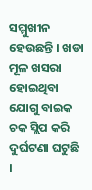ସମ୍ମୁଖୀନ ହେଉଛନ୍ତି । ଖଡା ମୂଳ ଖସରା ହୋଇଥିବା ଯୋଗୁ ବାଇକ ଚକ ସ୍ଲିପ କରି ଦୁର୍ଘଟଣା ଘଟୁଛି ।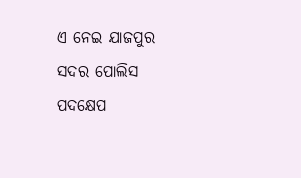ଏ ନେଇ ଯାଜପୁର ସଦର ପୋଲିସ ପଦକ୍ଷେପ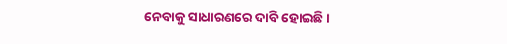ନେବାକୁ ସାଧାରଣରେ ଦାବି ହୋଇଛି ।